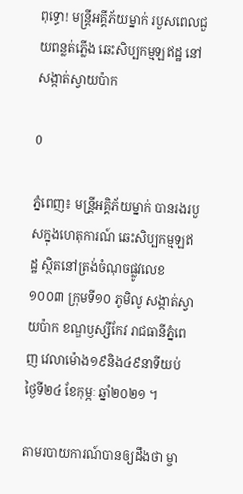ពុទ្ធោ! មន្រ្តីអគ្គីភ័យម្នាក់ របួសពេលជួយពន្លត់ភ្លើង ឆេះសិប្បកម្មឡឥដ្ឋ នៅសង្កាត់ស្វាយប៉ាក

0

ភ្នំពេញ៖ មន្រី្តអគ្គិភ័យម្នាក់ បានរងរបួសក្នុងហេតុការណ៍ ឆេះសិប្បកម្មឡឥដ្ឋ ស្ថិតនៅត្រង់ចំណុចផ្លូវលេខ១០០៣ ក្រុមទី១០ ភូមិលូ សង្កាត់ស្វាយប៉ាក ខណ្ឌឫស្សីកែវ រាជធានីភ្នំពេញ វេលាម៉ោង១៩និង៤៩នាទីយប់ ថ្ងៃទី២៤ ខែកុម្ភៈ ឆ្នាំ២០២១ ។

តាមរបាយការណ៍បានឲ្យដឹងថា ម្ចា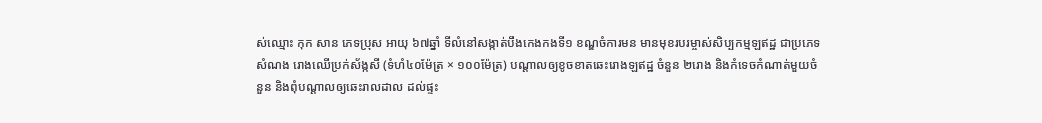ស់ឈ្មោះ កុក សាន ភេទប្រុស អាយុ ៦៧ឆ្នាំ ទីលំនៅសង្កាត់បឹងកេងកងទី១ ខណ្ឌចំការមន មានមុខរបរម្ចាស់សិប្បកម្មឡឥដ្ឋ ជាប្រភេទសំណង រោងឈើប្រក់ស័ង្កសី (ទំហំ៤០ម៉ែត្រ × ១០០ម៉ែត្រ) បណ្តាលឲ្យខូចខាតឆេះរោងឡឥដ្ឋ ចំនួន ២រោង និងកំទេចកំណាត់មួយចំនួន និងពុំបណ្ដាលឲ្យឆេះរាលដាល ដល់ផ្ទះ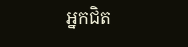អ្នកជិត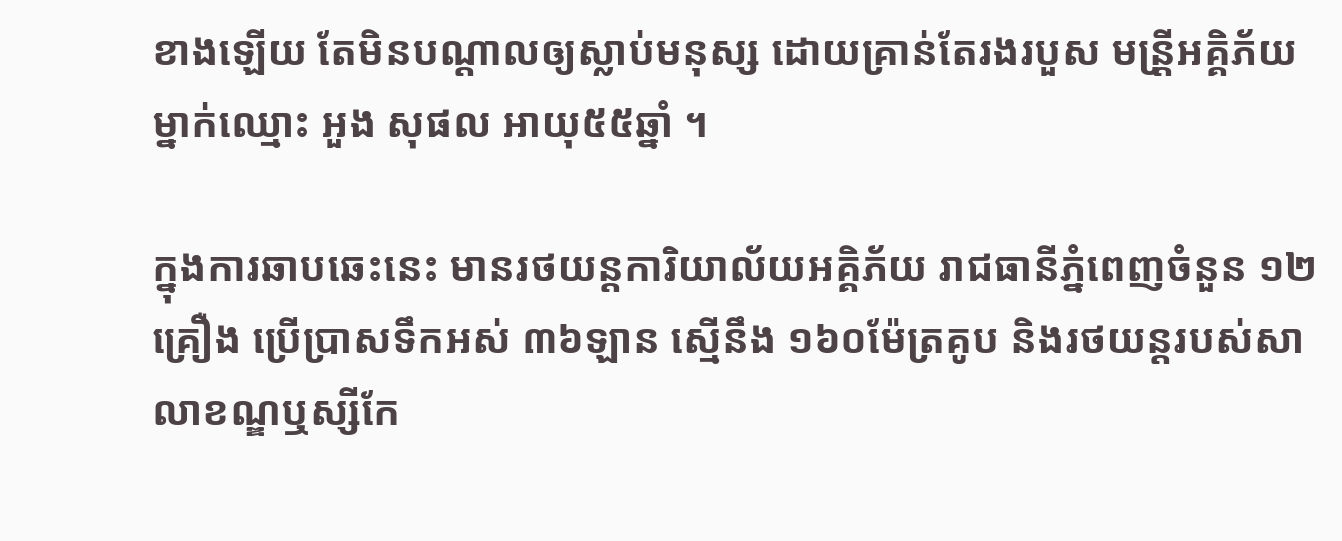ខាងឡើយ តែមិនបណ្តាលឲ្យស្លាប់មនុស្ស ដោយគ្រាន់តែរងរបួស មន្រី្តអគ្គិភ័យម្នាក់ឈ្មោះ អួង សុផល អាយុ៥៥ឆ្នាំ ។

ក្នុងការឆាបឆេះនេះ មានរថយន្តការិយាល័យអគ្គិភ័យ រាជធានីភ្នំពេញចំនួន ១២គ្រឿង ប្រើប្រាសទឹកអស់ ៣៦ឡាន ស្មើនឹង ១៦០ម៉ែត្រគូប និងរថយន្តរបស់សាលាខណ្ឌឬស្សីកែ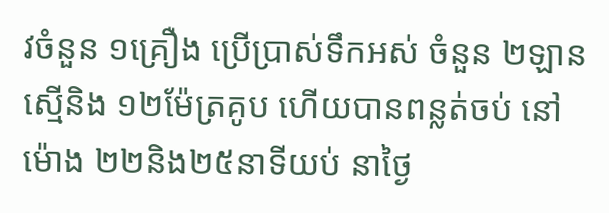វចំនួន ១គ្រឿង ប្រើប្រាស់ទឹកអស់ ចំនួន ២ឡានស្មើនិង ១២ម៉ែត្រគូប ហើយបានពន្លត់ចប់ នៅម៉ោង ២២និង២៥នាទីយប់ នាថ្ងៃ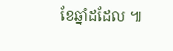ខែឆ្នាំដដែល ៕